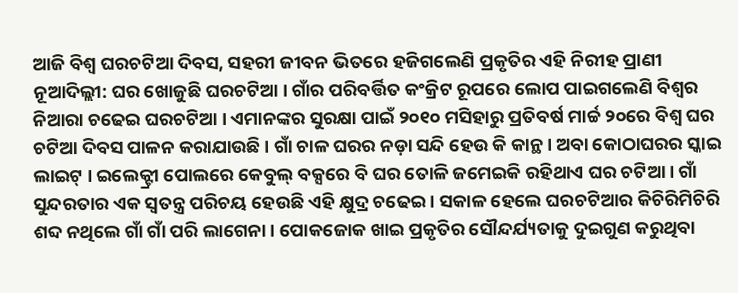ଆଜି ବିଶ୍ୱ ଘରଚଟିଆ ଦିବସ, ସହରୀ ଜୀବନ ଭିତରେ ହଜିଗଲେଣି ପ୍ରକୃତିର ଏହି ନିରୀହ ପ୍ରାଣୀ
ନୂଆଦିଲ୍ଲୀ: ଘର ଖୋଜୁଛି ଘରଚଟିଆ । ଗାଁର ପରିବର୍ତ୍ତିତ କଂକ୍ରିଟ ରୂପରେ ଲୋପ ପାଇଗଲେଣି ବିଶ୍ୱର ନିଆରା ଚଢେଇ ଘରଚଟିଆ । ଏମାନଙ୍କର ସୁରକ୍ଷା ପାଇଁ ୨୦୧୦ ମସିହାରୁ ପ୍ରତିବର୍ଷ ମାର୍ଚ୍ଚ ୨୦ରେ ବିଶ୍ୱ ଘର ଚଟିଆ ଦିବସ ପାଳନ କରାଯାଉଛି । ଗାଁ ଚାଳ ଘରର ନଡ଼ା ସନ୍ଦି ହେଉ କି କାନ୍ଥ । ଅବା କୋଠାଘରର ସ୍କାଇ ଲାଇଟ୍ । ଇଲେକ୍ଟ୍ରୀ ପୋଲରେ କେବୁଲ୍ ବକ୍ସରେ ବି ଘର ତୋଳି ଜମେଇକି ରହିଥାଏ ଘର ଚଟିଆ । ଗାଁ ସୁନ୍ଦରତାର ଏକ ସ୍ୱତନ୍ତ୍ର ପରିଚୟ ହେଉଛି ଏହି କ୍ଷୁଦ୍ର ଚଢେଇ । ସକାଳ ହେଲେ ଘରଚଟିଆର କିଚିରିମିଚିରି ଶବ୍ଦ ନଥିଲେ ଗାଁ ଗାଁ ପରି ଲାଗେନା । ପୋକଜୋକ ଖାଇ ପ୍ରକୃତିର ସୌନ୍ଦର୍ଯ୍ୟତାକୁ ଦୁଇଗୁଣ କରୁଥିବା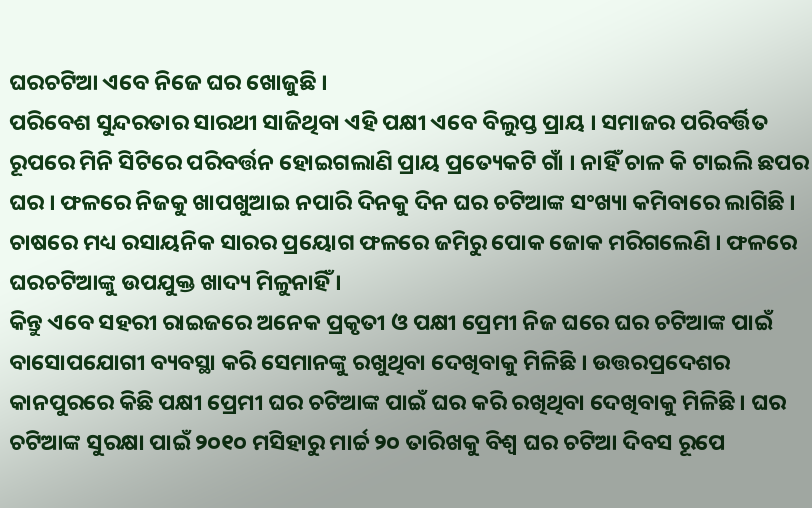ଘରଚଟିଆ ଏବେ ନିଜେ ଘର ଖୋଜୁଛି ।
ପରିବେଶ ସୁନ୍ଦରତାର ସାରଥୀ ସାଜିଥିବା ଏହି ପକ୍ଷୀ ଏବେ ବିଲୁପ୍ତ ପ୍ରାୟ । ସମାଜର ପରିବର୍ତ୍ତିତ ରୂପରେ ମିନି ସିଟିରେ ପରିବର୍ତ୍ତନ ହୋଇଗଲାଣି ପ୍ରାୟ ପ୍ରତ୍ୟେକଟି ଗାଁ । ନାହିଁ ଚାଳ କି ଟାଇଲି ଛପର ଘର । ଫଳରେ ନିଜକୁ ଖାପଖୁଆଇ ନପାରି ଦିନକୁ ଦିନ ଘର ଚଟିଆଙ୍କ ସଂଖ୍ୟା କମିବାରେ ଲାଗିଛି । ଚାଷରେ ମଧ୍ୟ ରସାୟନିକ ସାରର ପ୍ରୟୋଗ ଫଳରେ ଜମିରୁ ପୋକ ଜୋକ ମରିଗଲେଣି । ଫଳରେ ଘରଚଟିଆଙ୍କୁ ଉପଯୁକ୍ତ ଖାଦ୍ୟ ମିଳୁନାହିଁ ।
କିନ୍ତୁ ଏବେ ସହରୀ ରାଇଜରେ ଅନେକ ପ୍ରକୃତୀ ଓ ପକ୍ଷୀ ପ୍ରେମୀ ନିଜ ଘରେ ଘର ଚଟିଆଙ୍କ ପାଇଁ ବାସୋପଯୋଗୀ ବ୍ୟବସ୍ଥା କରି ସେମାନଙ୍କୁ ରଖୁଥିବା ଦେଖିବାକୁ ମିଳିଛି । ଉତ୍ତରପ୍ରଦେଶର କାନପୁରରେ କିଛି ପକ୍ଷୀ ପ୍ରେମୀ ଘର ଚଟିଆଙ୍କ ପାଇଁ ଘର କରି ରଖିଥିବା ଦେଖିବାକୁ ମିଳିଛି । ଘର ଚଟିଆଙ୍କ ସୁରକ୍ଷା ପାଇଁ ୨୦୧୦ ମସିହାରୁ ମାର୍ଚ୍ଚ ୨୦ ତାରିଖକୁ ବିଶ୍ବ ଘର ଚଟିଆ ଦିବସ ରୂପେ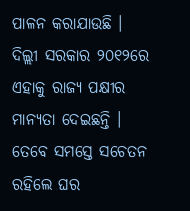ପାଳନ କରାଯାଉଛି । ଦିଲ୍ଲୀ ସରକାର ୨୦୧୨ରେ ଏହାକୁ ରାଜ୍ୟ ପକ୍ଷୀର ମାନ୍ୟତା ଦେଇଛନ୍ତି । ତେବେ ସମସ୍ତେ ସଚେତନ ରହିଲେ ଘର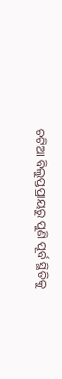ଚଟିଆ ବିଲୁପ୍ତପ୍ରାୟରୁ ପୁଣି ପୂର୍ବ ସ୍ଥିତିକୁ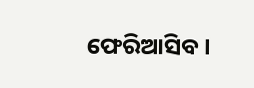ଫେରିଆସିବ ।